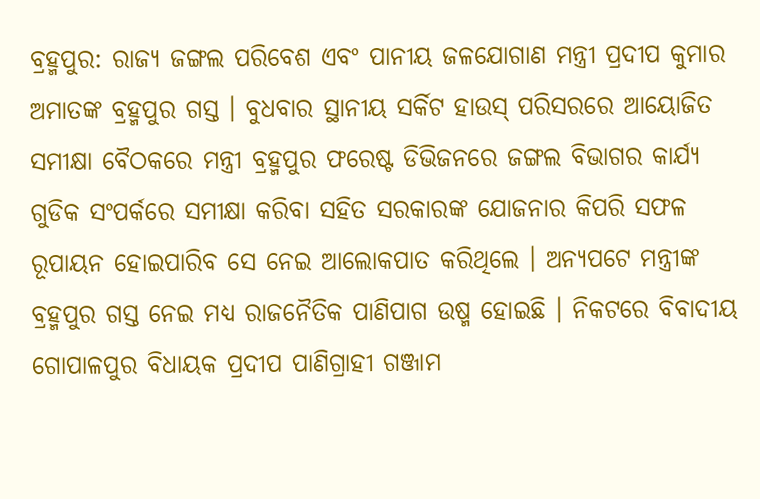ବ୍ରହ୍ମପୁର: ରାଜ୍ୟ ଜଙ୍ଗଲ ପରିବେଶ ଏବଂ ପାନୀୟ ଜଳଯୋଗାଣ ମନ୍ତ୍ରୀ ପ୍ରଦୀପ କୁମାର ଅମାତଙ୍କ ବ୍ରହ୍ମପୁର ଗସ୍ତ । ବୁଧବାର ସ୍ଥାନୀୟ ସର୍କିଟ ହାଉସ୍ ପରିସରରେ ଆୟୋଜିତ ସମୀକ୍ଷା ବୈଠକରେ ମନ୍ତ୍ରୀ ବ୍ରହ୍ମପୁର ଫରେଷ୍ଟ ଡିଭିଜନରେ ଜଙ୍ଗଲ ବିଭାଗର କାର୍ଯ୍ୟ ଗୁଡିକ ସଂପର୍କରେ ସମୀକ୍ଷା କରିବା ସହିତ ସରକାରଙ୍କ ଯୋଜନାର କିପରି ସଫଳ ରୂପାୟନ ହୋଇପାରିବ ସେ ନେଇ ଆଲୋକପାତ କରିଥିଲେ । ଅନ୍ୟପଟେ ମନ୍ତ୍ରୀଙ୍କ ବ୍ରହ୍ମପୁର ଗସ୍ତ ନେଇ ମଧ୍ୟ ରାଜନୈତିକ ପାଣିପାଗ ଉଷ୍ମ ହୋଇଛି । ନିକଟରେ ବିବାଦୀୟ ଗୋପାଳପୁର ବିଧାୟକ ପ୍ରଦୀପ ପାଣିଗ୍ରାହୀ ଗଞ୍ଜାମ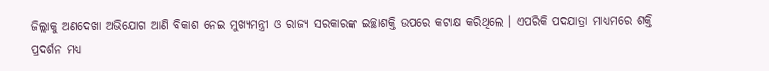ଜିଲ୍ଲାକୁ ଅଣଦେଖା ଅଭିଯୋଗ ଆଣି ବିକାଶ ନେଇ ମୁଖ୍ୟମନ୍ତ୍ରୀ ଓ ରାଜ୍ୟ ସରକାରଙ୍କ ଇଚ୍ଛାଶକ୍ତି ଉପରେ କଟାକ୍ଷ କରିଥିଲେ । ଏପରିକି ପଦଯାତ୍ରା ମାଧ୍ୟମରେ ଶକ୍ତି ପ୍ରଦର୍ଶନ ମଧ୍ୟ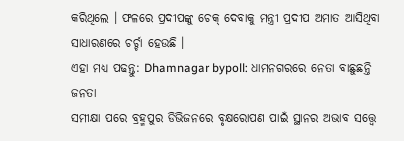କରିଥିଲେ । ଫଳରେ ପ୍ରଦୀପଙ୍କୁ ଚେକ୍ ଦେବାକୁ ମନ୍ତ୍ରୀ ପ୍ରଦୀପ ଅମାତ ଆସିଥିବା ସାଧାରଣରେ ଚର୍ଚ୍ଚା ହେଉଛି ।
ଏହା ମଧ୍ୟ ପଢନ୍ତୁ: Dhamnagar bypoll: ଧାମନଗରରେ ନେତା ବାଛୁଛନ୍ତି ଜନତା
ସମୀକ୍ଷା ପରେ ବ୍ରହ୍ମପୁର ଡିଭିଜନରେ ବୃକ୍ଷରୋପଣ ପାଇଁ ସ୍ଥାନର ଅଭାବ ସତ୍ତ୍ୱେ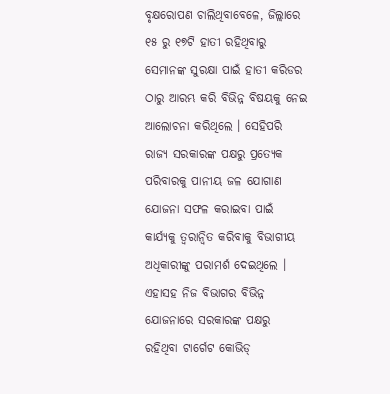ବୃକ୍ଷରୋପଣ ଚାଲିଥିବାବେଳେ, ଜିଲ୍ଲାରେ ୧୫ ରୁ ୧୭ଟି ହାତୀ ରହିଥିବାରୁ ସେମାନଙ୍କ ସୁରକ୍ଷା ପାଇଁ ହାତୀ କରିଡର ଠାରୁ ଆରମ୍ଭ କରି ବିଭିନ୍ନ ବିଷୟକୁ ନେଇ ଆଲୋଚନା କରିଥିଲେ । ସେହିପରି ରାଜ୍ୟ ସରକାରଙ୍କ ପକ୍ଷରୁ ପ୍ରତ୍ୟେକ ପରିବାରକୁ ପାନୀୟ ଜଳ ଯୋଗାଣ ଯୋଜନା ସଫଳ କରାଇବା ପାଇଁ କାର୍ଯ୍ୟକୁ ତ୍ୱରାନ୍ୱିତ କରିବାକୁ ବିଭାଗୀୟ ଅଧିକାରୀଙ୍କୁ ପରାମର୍ଶ ଦେଇଥିଲେ ।
ଏହାସହ ନିଜ ବିଭାଗର ବିଭିନ୍ନ ଯୋଜନାରେ ସରକାରଙ୍କ ପକ୍ଷରୁ ରହିଥିବା ଟାର୍ଗେଟ କୋଭିଡ୍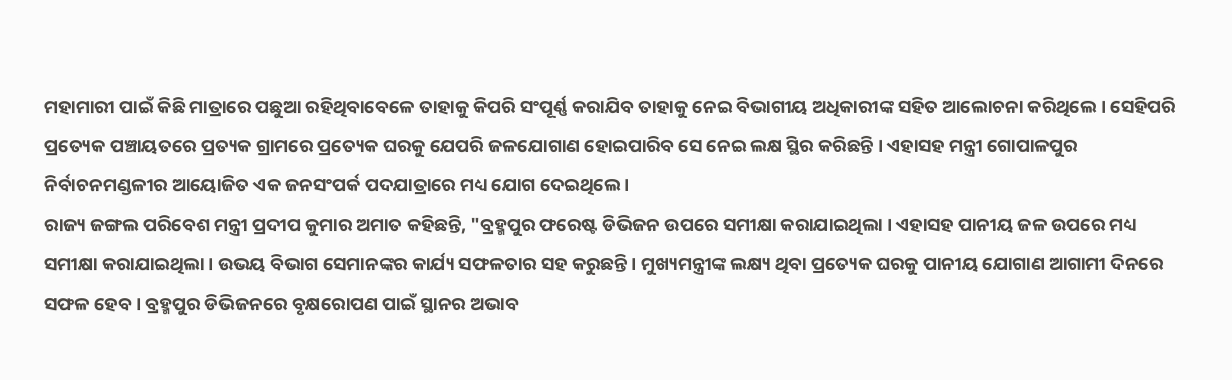ମହାମାରୀ ପାଇଁ କିଛି ମାତ୍ରାରେ ପଛୁଆ ରହିଥିବାବେଳେ ତାହାକୁ କିପରି ସଂପୂର୍ଣ୍ଣ କରାଯିବ ତାହାକୁ ନେଇ ବିଭାଗୀୟ ଅଧିକାରୀଙ୍କ ସହିତ ଆଲୋଚନା କରିଥିଲେ । ସେହିପରି ପ୍ରତ୍ୟେକ ପଞ୍ଚାୟତରେ ପ୍ରତ୍ୟକ ଗ୍ରାମରେ ପ୍ରତ୍ୟେକ ଘରକୁ ଯେପରି ଜଳଯୋଗାଣ ହୋଇପାରିବ ସେ ନେଇ ଲକ୍ଷ ସ୍ଥିର କରିଛନ୍ତି । ଏହାସହ ମନ୍ତ୍ରୀ ଗୋପାଳପୁର ନିର୍ବାଚନମଣ୍ଡଳୀର ଆୟୋଜିତ ଏକ ଜନସଂପର୍କ ପଦଯାତ୍ରାରେ ମଧ୍ୟ ଯୋଗ ଦେଇଥିଲେ ।
ରାଜ୍ୟ ଜଙ୍ଗଲ ପରିବେଶ ମନ୍ତ୍ରୀ ପ୍ରଦୀପ କୁମାର ଅମାତ କହିଛନ୍ତି, "ବ୍ରହ୍ମପୁର ଫରେଷ୍ଟ ଡିଭିଜନ ଉପରେ ସମୀକ୍ଷା କରାଯାଇଥିଲା । ଏହାସହ ପାନୀୟ ଜଳ ଉପରେ ମଧ୍ୟ ସମୀକ୍ଷା କରାଯାଇଥିଲା । ଉଭୟ ବିଭାଗ ସେମାନଙ୍କର କାର୍ଯ୍ୟ ସଫଳତାର ସହ କରୁଛନ୍ତି । ମୁଖ୍ୟମନ୍ତ୍ରୀଙ୍କ ଲକ୍ଷ୍ୟ ଥିବା ପ୍ରତ୍ୟେକ ଘରକୁ ପାନୀୟ ଯୋଗାଣ ଆଗାମୀ ଦିନରେ ସଫଳ ହେବ । ବ୍ରହ୍ମପୁର ଡିଭିଜନରେ ବୃକ୍ଷରୋପଣ ପାଇଁ ସ୍ଥାନର ଅଭାବ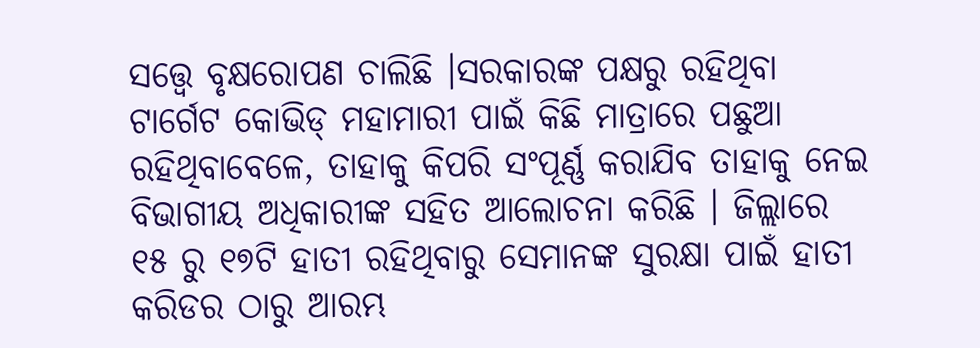ସତ୍ତ୍ୱେ ବୃକ୍ଷରୋପଣ ଚାଲିଛି ।ସରକାରଙ୍କ ପକ୍ଷରୁ ରହିଥିବା ଟାର୍ଗେଟ କୋଭିଡ୍ ମହାମାରୀ ପାଇଁ କିଛି ମାତ୍ରାରେ ପଛୁଆ ରହିଥିବାବେଳେ, ତାହାକୁ କିପରି ସଂପୂର୍ଣ୍ଣ କରାଯିବ ତାହାକୁ ନେଇ ବିଭାଗୀୟ ଅଧିକାରୀଙ୍କ ସହିତ ଆଲୋଚନା କରିଛି । ଜିଲ୍ଲାରେ ୧୫ ରୁ ୧୭ଟି ହାତୀ ରହିଥିବାରୁ ସେମାନଙ୍କ ସୁରକ୍ଷା ପାଇଁ ହାତୀ କରିଡର ଠାରୁ ଆରମ୍ଭ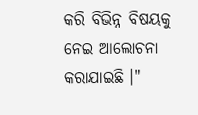କରି ବିଭିନ୍ନ ବିଷୟକୁ ନେଇ ଆଲୋଚନା କରାଯାଇଛି ।"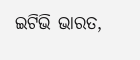ଇଟିଭି ଭାରତ,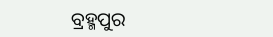ବ୍ରହ୍ମପୁର